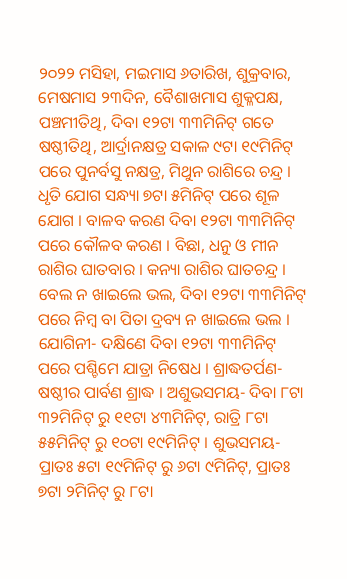୨୦୨୨ ମସିହା, ମଇମାସ ୬ତାରିଖ, ଶୁକ୍ରବାର, ମେଷମାସ ୨୩ଦିନ, ବୈଶାଖମାସ ଶୁକ୍ଳପକ୍ଷ, ପଞ୍ଚମୀତିଥି, ଦିବା ୧୨ଟା ୩୩ମିନିଟ୍ ଗତେ ଷଷ୍ଠୀତିଥି, ଆର୍ଦ୍ରାନକ୍ଷତ୍ର ସକାଳ ୯ଟା ୧୯ମିନିଟ୍ ପରେ ପୁନର୍ବସୁ ନକ୍ଷତ୍ର, ମିଥୁନ ରାଶିରେ ଚନ୍ଦ୍ର । ଧୃତି ଯୋଗ ସନ୍ଧ୍ୟା ୭ଟା ୫ମିନିଟ୍ ପରେ ଶୂଳ ଯୋଗ । ବାଳବ କରଣ ଦିବା ୧୨ଟା ୩୩ମିନିଟ୍ ପରେ କୌଳବ କରଣ । ବିଛା, ଧନୁ ଓ ମୀନ ରାଶିର ଘାତବାର । କନ୍ୟା ରାଶିର ଘାତଚନ୍ଦ୍ର । ବେଲ ନ ଖାଇଲେ ଭଲ, ଦିବା ୧୨ଟା ୩୩ମିନିଟ୍ ପରେ ନିମ୍ବ ବା ପିତା ଦ୍ରବ୍ୟ ନ ଖାଇଲେ ଭଲ ।
ଯୋଗିନୀ- ଦକ୍ଷିଣେ ଦିବା ୧୨ଟା ୩୩ମିନିଟ୍ ପରେ ପଶ୍ଚିମେ ଯାତ୍ରା ନିଷେଧ । ଶ୍ରାଦ୍ଧତର୍ପଣ- ଷଷ୍ଠୀର ପାର୍ବଣ ଶ୍ରାଦ୍ଧ । ଅଶୁଭସମୟ- ଦିବା ୮ଟା ୩୨ମିନିଟ୍ ରୁ ୧୧ଟା ୪୩ମିନିଟ୍, ରାତ୍ରି ୮ଟା ୫୫ମିନିଟ୍ ରୁ ୧୦ଟା ୧୯ମିନିଟ୍ । ଶୁଭସମୟ- ପ୍ରାତଃ ୫ଟା ୧୯ମିନିଟ୍ ରୁ ୬ଟା ୯ମିନିଟ୍, ପ୍ରାତଃ ୭ଟା ୨ମିନିଟ୍ ରୁ ୮ଟା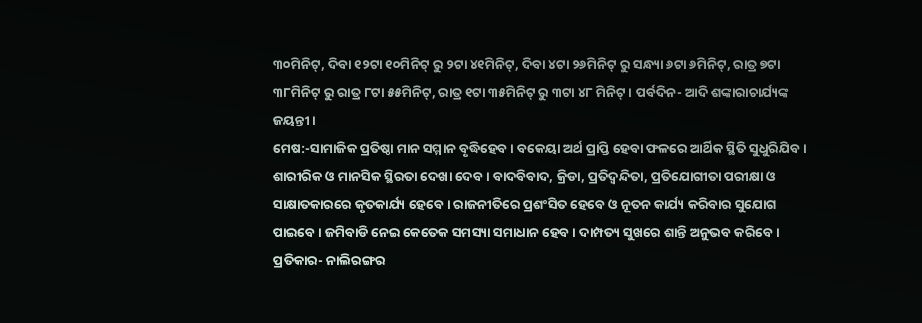୩୦ମିନିଟ୍, ଦିବା ୧୨ଟା ୧୦ମିନିଟ୍ ରୁ ୨ଟା ୪୧ମିନିଟ୍, ଦିବା ୪ଟା ୨୬ମିନିଟ୍ ରୁ ସନ୍ଧ୍ୟା ୬ଟା ୬ମିନିଟ୍, ରାତ୍ର ୭ଟା ୩୮ମିନିଟ୍ ରୁ ରାତ୍ର ୮ଟା ୫୫ମିନିଟ୍, ରାତ୍ର ୧ଟା ୩୫ମିନିଟ୍ ରୁ ୩ଟା ୪୮ ମିନିଟ୍ । ପର୍ବଦିନ- ଆଦି ଶଙ୍କାରାଚାର୍ଯ୍ୟଙ୍କ ଜୟନ୍ତୀ ।
ମେଷ:-ସାମାଜିକ ପ୍ରତିଷ୍ଠା ମାନ ସମ୍ମାନ ବୃଦ୍ଧିହେବ । ବକେୟା ଅର୍ଥ ପ୍ରାପ୍ତି ହେବା ଫଳରେ ଆର୍ଥିକ ସ୍ଥିତି ସୁଧୁରିଯିବ । ଶାରୀରିକ ଓ ମାନସିକ ସ୍ଥିରତା ଦେଖା ଦେବ । ବାଦବିବାଦ, କ୍ରିଡା, ପ୍ରତିଦ୍ଵନ୍ଦିତା, ପ୍ରତିଯୋଗୀତା ପରୀକ୍ଷା ଓ ସାକ୍ଷାତକାରରେ କୃତକାର୍ଯ୍ୟ ହେବେ । ରାଜନୀତିରେ ପ୍ରଶଂସିତ ହେବେ ଓ ନୂତନ କାର୍ଯ୍ୟ କରିବାର ସୁଯୋଗ ପାଇବେ । ଜମିବାଡି ନେଇ କେତେକ ସମସ୍ୟା ସମାଧାନ ହେବ । ଦାମ୍ପତ୍ୟ ସୁଖରେ ଶାନ୍ତି ଅନୁଭବ କରିବେ । ପ୍ରତିକାର- ନାଲିରଙ୍ଗର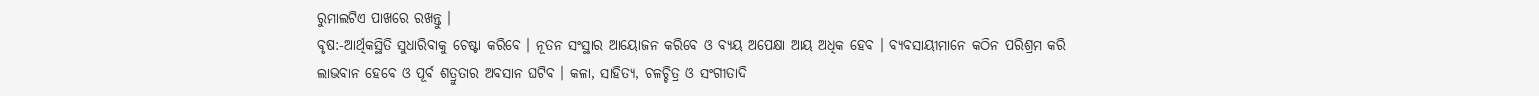ରୁମାଲଟିଏ ପାଖରେ ରଖନ୍ତୁ ।
ବୃଷ:-ଆର୍ଥିକସ୍ଥିତି ସୁଧାରିବାକୁ ଚେଷ୍ଟା କରିବେ । ନୂତନ ସଂସ୍ଥାର ଆୟୋଜନ କରିବେ ଓ ବ୍ୟୟ ଅପେକ୍ଷା ଆୟ ଅଧିକ ହେବ । ବ୍ୟବସାୟୀମାନେ କଠିନ ପରିଶ୍ରମ କରି ଲାଭବାନ ହେବେ ଓ ପୂର୍ବ ଶତ୍ରୁତାର ଅବସାନ ଘଟିବ । କଳା, ସାହିତ୍ୟ, ଚଳଚ୍ଚିତ୍ର ଓ ସଂଗୀତାଦି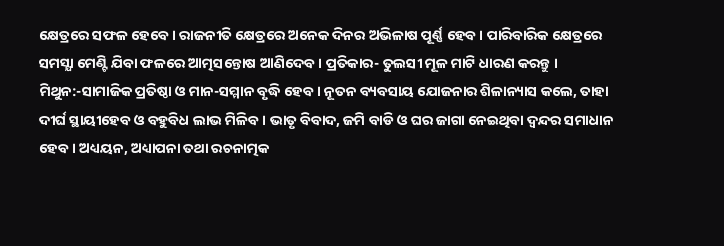କ୍ଷେତ୍ରରେ ସଫଳ ହେବେ । ରାଜନୀତି କ୍ଷେତ୍ରରେ ଅନେକ ଦିନର ଅଭିଳାଷ ପୂର୍ଣ୍ଣ ହେବ । ପାରିବାରିକ କ୍ଷେତ୍ରରେ ସମସ୍ଯା ମେଣ୍ଟି ଯିବା ଫଳରେ ଆତ୍ମସନ୍ତୋଷ ଆଣିଦେବ । ପ୍ରତିକାର- ତୁଲସୀ ମୂଳ ମାଟି ଧାରଣ କରନ୍ତୁ ।
ମିଥୁନ:-ସାମାଜିକ ପ୍ରତିଷ୍ଠା ଓ ମାନ-ସମ୍ମାନ ବୃଦ୍ଧି ହେବ । ନୂତନ ବ୍ୟବସାୟ ଯୋଜନାର ଶିଳାନ୍ୟାସ କଲେ, ତାହା ଦୀର୍ଘ ସ୍ଥାୟୀହେବ ଓ ବହୁବିଧ ଲାଭ ମିଳିବ । ଭାତୃ ବିବାଦ, ଜମି ବାଡି ଓ ଘର ଜାଗା ନେଇଥିବା ଦ୍ଵନ୍ଦର ସମାଧାନ ହେବ । ଅଧ୍ୟୟନ, ଅଧ୍ୟାପନା ତଥା ରଚନାତ୍ମକ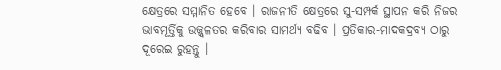କ୍ଷେତ୍ରରେ ସମ୍ମାନିତ ହେବେ । ରାଜନୀତି କ୍ଷେତ୍ରରେ ସୁ-ସମ୍ପର୍କ ସ୍ଥାପନ କରି ନିଜର ଭାବମୂର୍ତ୍ତିକୁ ଉଜ୍ଜ୍ଵଳତର କରିବାର ସାମର୍ଥ୍ୟ ବଢିବ । ପ୍ରତିକାର-ମାଦକଦ୍ରବ୍ୟ ଠାରୁ ଦୂରେଇ ରୁହନ୍ତୁ ।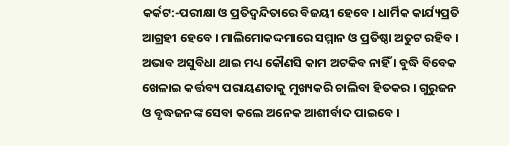କର୍କଟ:-ପରୀକ୍ଷା ଓ ପ୍ରତିଦ୍ଵନ୍ଦିତାରେ ବିଜୟୀ ହେବେ । ଧାର୍ମିକ କାର୍ଯ୍ୟପ୍ରତି ଆଗ୍ରହୀ ହେବେ । ମାଲିମୋକଦ୍ଦମାରେ ସମ୍ମାନ ଓ ପ୍ରତିଷ୍ଠା ଅତୁଟ ରହିବ । ଅଭାବ ଅସୁବିଧା ଥାଇ ମଧ୍ୟ କୌଣସି କାମ ଅଟକିବ ନାହିଁ । ବୁଦ୍ଧି ବିବେକ ଖେଳାଇ କର୍ତ୍ତବ୍ୟ ପରାୟଣତାକୁ ମୁଖ୍ୟକରି ଚାଲିବା ହିତକର । ଗୁରୁଜନ ଓ ବୃଦ୍ଧଜନଙ୍କ ସେବା କଲେ ଅନେକ ଆଶୀର୍ବାଦ ପାଇବେ ।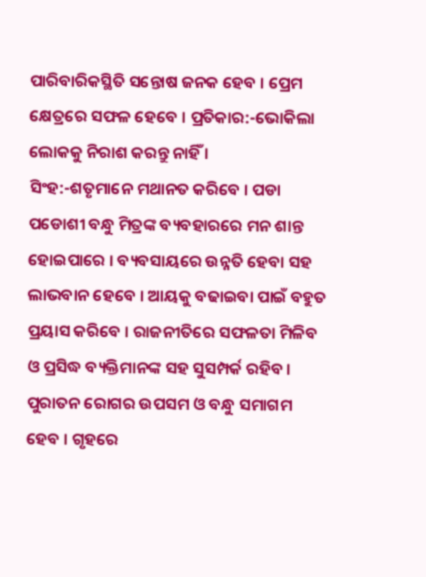ପାରିବାରିକସ୍ଥିତି ସନ୍ତୋଷ ଜନକ ହେବ । ପ୍ରେମ କ୍ଷେତ୍ରରେ ସଫଳ ହେବେ । ପ୍ରତିକାର:-ଭୋକିଲା ଲୋକକୁ ନିରାଶ କରନ୍ତୁ ନାହିଁ ।
ସିଂହ:-ଶତୃମାନେ ମଥାନତ କରିବେ । ପଡା ପଡୋଶୀ ବନ୍ଧୁ ମିତ୍ରଙ୍କ ବ୍ୟବହାରରେ ମନ ଶାନ୍ତ ହୋଇପାରେ । ବ୍ୟବସାୟରେ ଉନ୍ନତି ହେବା ସହ ଲାଭବାନ ହେବେ । ଆୟକୁ ବଢାଇବା ପାଇଁ ବହୁତ ପ୍ରୟାସ କରିବେ । ରାଜନୀତିରେ ସଫଳତା ମିଳିବ ଓ ପ୍ରସିଦ୍ଧ ବ୍ୟକ୍ତିମାନଙ୍କ ସହ ସୁସମ୍ପର୍କ ରହିବ । ପୁରାତନ ରୋଗର ଉପସମ ଓ ବନ୍ଧୁ ସମାଗମ ହେବ । ଗୃହରେ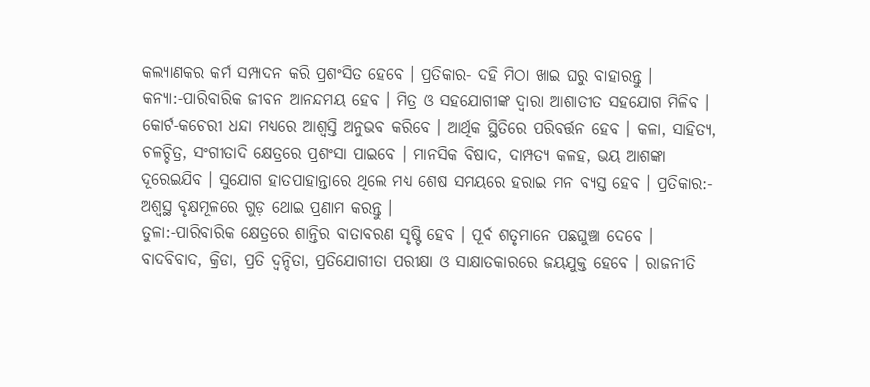କଲ୍ୟାଣକର କର୍ମ ସମ୍ପାଦନ କରି ପ୍ରଶଂସିତ ହେବେ । ପ୍ରତିକାର- ଦହି ମିଠା ଖାଇ ଘରୁ ବାହାରନ୍ତୁ ।
କନ୍ୟା:-ପାରିବାରିକ ଜୀବନ ଆନନ୍ଦମୟ ହେବ । ମିତ୍ର ଓ ସହଯୋଗୀଙ୍କ ଦ୍ଵାରା ଆଶାତୀତ ସହଯୋଗ ମିଳିବ । କୋର୍ଟ-କଚେରୀ ଧନ୍ଦା ମଧ୍ୟରେ ଆଶ୍ଵସ୍ତି ଅନୁଭବ କରିବେ । ଆର୍ଥିକ ସ୍ଥିତିରେ ପରିବର୍ତ୍ତନ ହେବ । କଳା, ସାହିତ୍ୟ, ଚଳଚ୍ଚିତ୍ର, ସଂଗୀତାଦି କ୍ଷେତ୍ରରେ ପ୍ରଶଂସା ପାଇବେ । ମାନସିକ ବିଷାଦ, ଦାମ୍ପତ୍ୟ କଳହ, ଭୟ ଆଶଙ୍କା ଦୂରେଇଯିବ । ସୁଯୋଗ ହାତପାହାନ୍ତାରେ ଥିଲେ ମଧ୍ୟ ଶେଷ ସମୟରେ ହରାଇ ମନ ବ୍ୟସ୍ତ ହେବ । ପ୍ରତିକାର:- ଅଶ୍ୱସ୍ଥ ବୃକ୍ଷମୂଳରେ ଗୁଡ଼ ଥୋଇ ପ୍ରଣାମ କରନ୍ତୁ ।
ତୁଳା:-ପାରିବାରିକ କ୍ଷେତ୍ରରେ ଶାନ୍ତିର ବାତାବରଣ ସୃଷ୍ଟି ହେବ । ପୂର୍ବ ଶତୃମାନେ ପଛଘୁଞ୍ଚା ଦେବେ । ବାଦବିବାଦ, କ୍ରିଡା, ପ୍ରତି ଦ୍ଵନ୍ଦିତା, ପ୍ରତିଯୋଗୀତା ପରୀକ୍ଷା ଓ ସାକ୍ଷାତକାରରେ ଜୟଯୁକ୍ତ ହେବେ । ରାଜନୀତି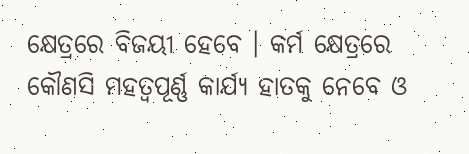କ୍ଷେତ୍ରରେ ବିଜୟୀ ହେବେ । କର୍ମ କ୍ଷେତ୍ରରେ କୌଣସି ମହତ୍ଵପୂର୍ଣ୍ଣ କାର୍ଯ୍ୟ ହାତକୁ ନେବେ ଓ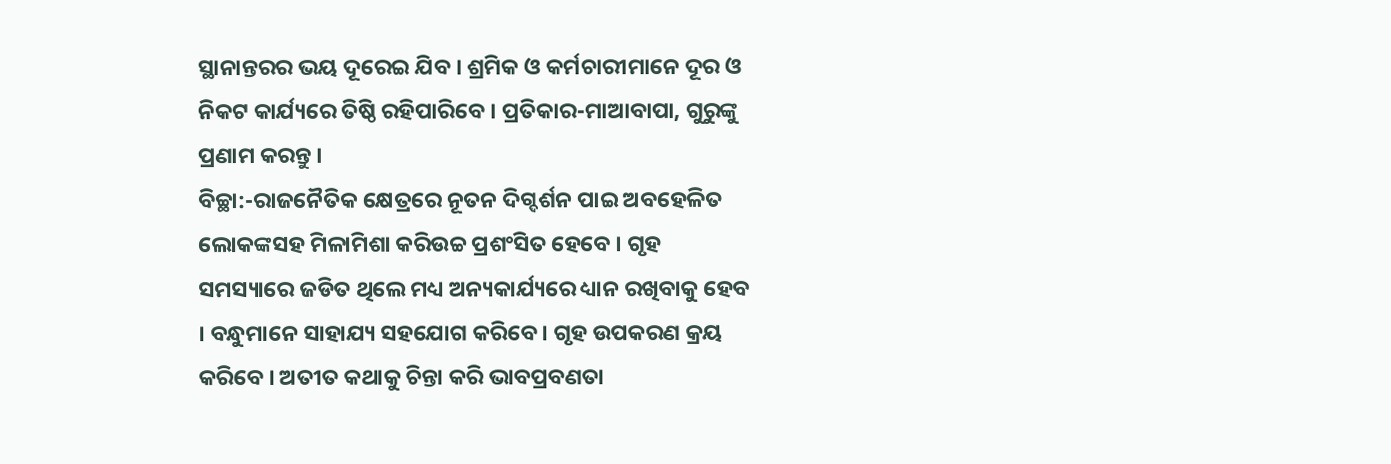ସ୍ଥାନାନ୍ତରର ଭୟ ଦୂରେଇ ଯିବ । ଶ୍ରମିକ ଓ କର୍ମଚାରୀମାନେ ଦୂର ଓ ନିକଟ କାର୍ଯ୍ୟରେ ତିଷ୍ଠି ରହିପାରିବେ । ପ୍ରତିକାର-ମାଆବାପା, ଗୁରୁଙ୍କୁ ପ୍ରଣାମ କରନ୍ତୁ ।
ବିଚ୍ଛା:-ରାଜନୈତିକ କ୍ଷେତ୍ରରେ ନୂତନ ଦିଗ୍ଦର୍ଶନ ପାଇ ଅବହେଳିତ ଲୋକଙ୍କସହ ମିଳାମିଶା କରିଉଚ୍ଚ ପ୍ରଶଂସିତ ହେବେ । ଗୃହ ସମସ୍ୟାରେ ଜଡିତ ଥିଲେ ମଧ୍ୟ ଅନ୍ୟକାର୍ଯ୍ୟରେ ଧ୍ୟାନ ରଖିବାକୁ ହେବ । ବନ୍ଧୁମାନେ ସାହାଯ୍ୟ ସହଯୋଗ କରିବେ । ଗୃହ ଉପକରଣ କ୍ରୟ କରିବେ । ଅତୀତ କଥାକୁ ଚିନ୍ତା କରି ଭାବପ୍ରବଣତା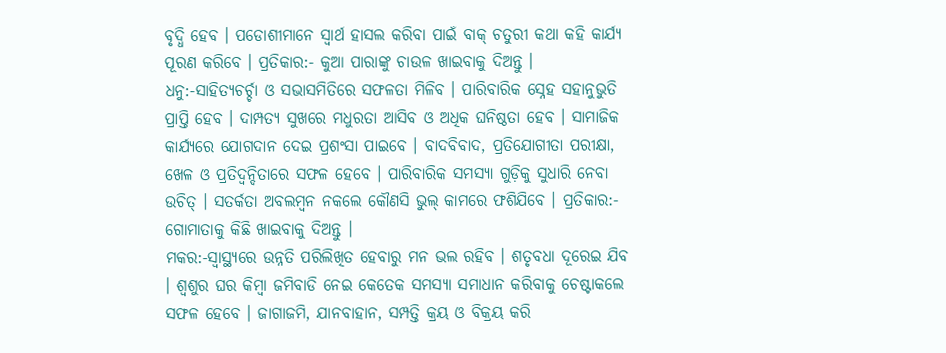ବୃଦ୍ଧି ହେବ । ପଡୋଶୀମାନେ ସ୍ଵାର୍ଥ ହାସଲ କରିବା ପାଇଁ ବାକ୍ ଚତୁରୀ କଥା କହି କାର୍ଯ୍ୟ ପୂରଣ କରିବେ । ପ୍ରତିକାର:- କୁଆ ପାରାଙ୍କୁ ଚାଉଳ ଖାଇବାକୁ ଦିଅନ୍ତୁ ।
ଧନୁ:-ସାହିତ୍ୟଚର୍ଚ୍ଚା ଓ ସଭାସମିତିରେ ସଫଳତା ମିଳିବ । ପାରିବାରିକ ସ୍ନେହ ସହାନୁଭୁତି ପ୍ରାପ୍ତି ହେବ । ଦାମ୍ପତ୍ୟ ସୁଖରେ ମଧୁରତା ଆସିବ ଓ ଅଧିକ ଘନିଷ୍ଠତା ହେବ । ସାମାଜିକ କାର୍ଯ୍ୟରେ ଯୋଗଦାନ ଦେଇ ପ୍ରଶଂସା ପାଇବେ । ବାଦବିବାଦ, ପ୍ରତିଯୋଗୀତା ପରୀକ୍ଷା, ଖେଳ ଓ ପ୍ରତିଦ୍ୱନ୍ଦିତାରେ ସଫଳ ହେବେ । ପାରିବାରିକ ସମସ୍ୟା ଗୁଡ଼ିକୁ ସୁଧାରି ନେବା ଉଚିତ୍ । ସତର୍କତା ଅବଲମ୍ବନ ନକଲେ କୌଣସି ଭୁଲ୍ କାମରେ ଫଶିଯିବେ । ପ୍ରତିକାର:- ଗୋମାତାକୁ କିଛି ଖାଇବାକୁ ଦିଅନ୍ତୁ ।
ମକର:-ସ୍ଵାସ୍ଥ୍ୟରେ ଉନ୍ନତି ପରିଲିଖିତ ହେବାରୁ ମନ ଭଲ ରହିବ । ଶତୃବଧା ଦୂରେଇ ଯିବ । ଶ୍ଵଶୁର ଘର କିମ୍ବା ଜମିବାଡି ନେଇ କେତେକ ସମସ୍ୟା ସମାଧାନ କରିବାକୁ ଚେଷ୍ଟାକଲେ ସଫଳ ହେବେ । ଜାଗାଜମି, ଯାନବାହାନ, ସମ୍ପତ୍ତି କ୍ରୟ ଓ ବିକ୍ରୟ କରି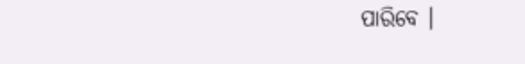ପାରିବେ ।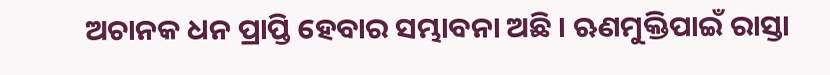ଅଚାନକ ଧନ ପ୍ରାପ୍ତି ହେବାର ସମ୍ଭାବନା ଅଛି । ଋଣମୁକ୍ତିପାଇଁ ରାସ୍ତା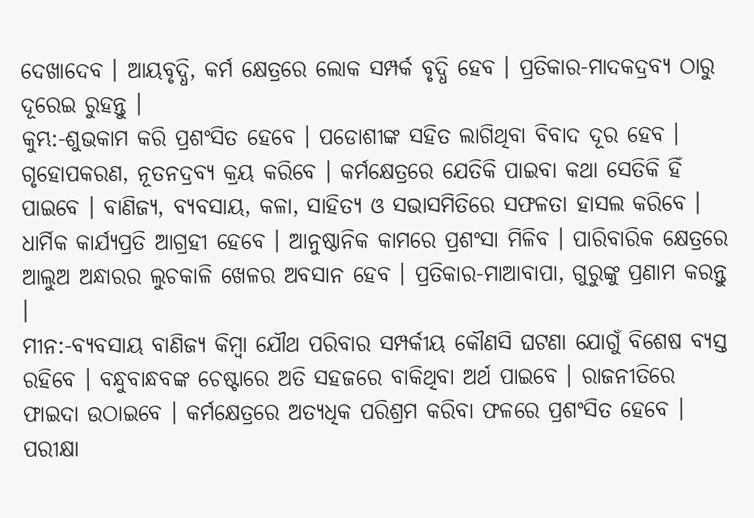ଦେଖାଦେବ । ଆୟବୃଦ୍ଧି, କର୍ମ କ୍ଷେତ୍ରରେ ଲୋକ ସମ୍ପର୍କ ବୃଦ୍ଧି ହେବ । ପ୍ରତିକାର-ମାଦକଦ୍ରବ୍ୟ ଠାରୁ ଦୂରେଇ ରୁହନ୍ତୁ ।
କୁମ୍ଭ:-ଶୁଭକାମ କରି ପ୍ରଶଂସିତ ହେବେ । ପଡୋଶୀଙ୍କ ସହିତ ଲାଗିଥିବା ବିବାଦ ଦୂର ହେବ । ଗୃହୋପକରଣ, ନୂତନଦ୍ରବ୍ୟ କ୍ରୟ କରିବେ । କର୍ମକ୍ଷେତ୍ରରେ ଯେତିକି ପାଇବା କଥା ସେତିକି ହିଁ ପାଇବେ । ବାଣିଜ୍ୟ, ବ୍ୟବସାୟ, କଳା, ସାହିତ୍ୟ ଓ ସଭାସମିତିରେ ସଫଳତା ହାସଲ କରିବେ । ଧାର୍ମିକ କାର୍ଯ୍ୟପ୍ରତି ଆଗ୍ରହୀ ହେବେ । ଆନୁଷ୍ଠାନିକ କାମରେ ପ୍ରଶଂସା ମିଳିବ । ପାରିବାରିକ କ୍ଷେତ୍ରରେ ଆଲୁଅ ଅନ୍ଧାରର ଲୁଚକାଳି ଖେଳର ଅବସାନ ହେବ । ପ୍ରତିକାର-ମାଆବାପା, ଗୁରୁଙ୍କୁ ପ୍ରଣାମ କରନ୍ତୁ ।
ମୀନ:-ବ୍ୟବସାୟ ବାଣିଜ୍ୟ କିମ୍ବା ଯୌଥ ପରିବାର ସମ୍ପର୍କୀୟ କୌଣସି ଘଟଣା ଯୋଗୁଁ ବିଶେଷ ବ୍ୟସ୍ତ ରହିବେ । ବନ୍ଧୁବାନ୍ଧବଙ୍କ ଚେଷ୍ଟାରେ ଅତି ସହଜରେ ବାକିଥିବା ଅର୍ଥ ପାଇବେ । ରାଜନୀତିରେ ଫାଇଦା ଉଠାଇବେ । କର୍ମକ୍ଷେତ୍ରରେ ଅତ୍ୟଧିକ ପରିଶ୍ରମ କରିବା ଫଳରେ ପ୍ରଶଂସିତ ହେବେ । ପରୀକ୍ଷା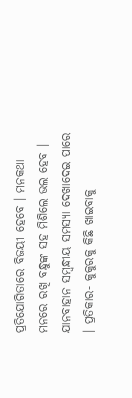ପ୍ରତିଯୋଗିତାରେ ବିଜୟୀ ହେବେ । ମନକଥା ମନରେ ରଖି ବନ୍ଧୁଙ୍କ ସହ ମିଶିଲେ ଭଲ ହେବ । ଯାନବାହାନ ସମ୍ବନ୍ଧୀୟ ସମସ୍ୟା ଦେଖାଦେଇ ପାରେ । ପ୍ରତିକାର- କୁକୁରକୁ କିଛି ଖାଇବାକୁ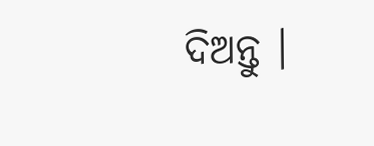ଦିଅନ୍ତୁ ।